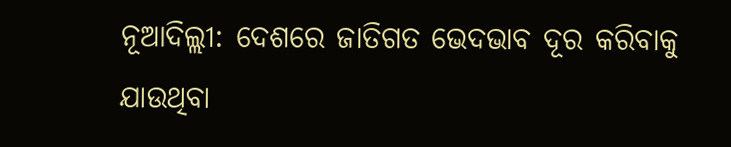ନୂଆଦିଲ୍ଲୀ: ଦେଶରେ ଜାତିଗତ ଭେଦଭାବ ଦୂର କରିବାକୁ ଯାଉଥିବା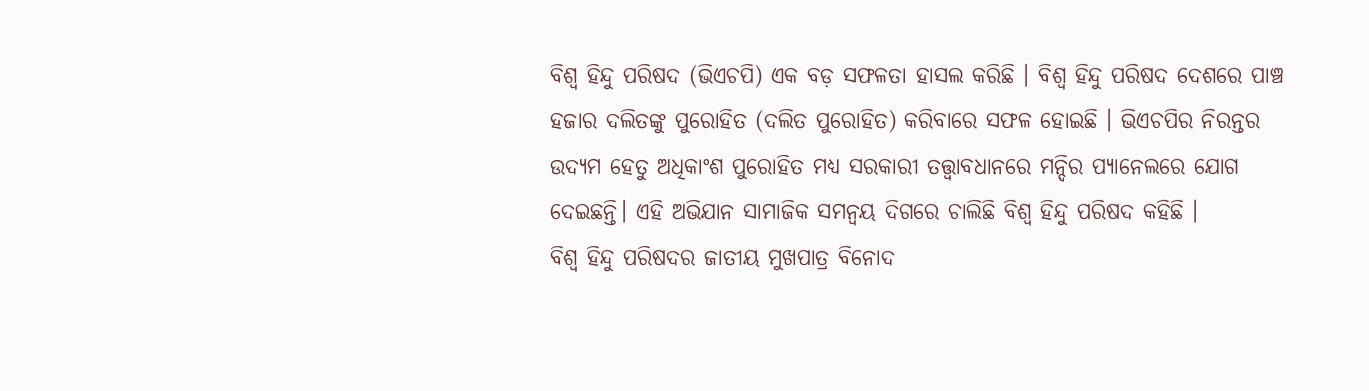ବିଶ୍ୱ ହିନ୍ଦୁ ପରିଷଦ (ଭିଏଚପି) ଏକ ବଡ଼ ସଫଳତା ହାସଲ କରିଛି । ବିଶ୍ୱ ହିନ୍ଦୁ ପରିଷଦ ଦେଶରେ ପାଞ୍ଚ ହଜାର ଦଲିତଙ୍କୁ ପୁରୋହିତ (ଦଲିତ ପୁରୋହିତ) କରିବାରେ ସଫଳ ହୋଇଛି । ଭିଏଚପିର ନିରନ୍ତର ଉଦ୍ୟମ ହେତୁ ଅଧିକାଂଶ ପୁରୋହିତ ମଧ୍ୟ ସରକାରୀ ତତ୍ତ୍ବାବଧାନରେ ମନ୍ଦିର ପ୍ୟାନେଲରେ ଯୋଗ ଦେଇଛନ୍ତି। ଏହି ଅଭିଯାନ ସାମାଜିକ ସମନ୍ୱୟ ଦିଗରେ ଚାଲିଛି ବିଶ୍ୱ ହିନ୍ଦୁ ପରିଷଦ କହିଛି ।
ବିଶ୍ୱ ହିନ୍ଦୁ ପରିଷଦର ଜାତୀୟ ମୁଖପାତ୍ର ବିନୋଦ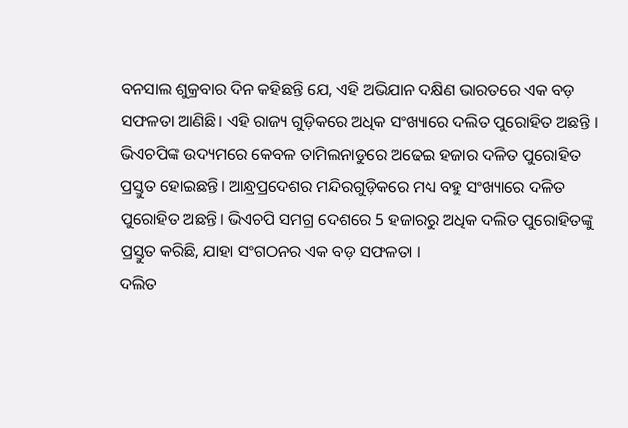ବନସାଲ ଶୁକ୍ରବାର ଦିନ କହିଛନ୍ତି ଯେ, ଏହି ଅଭିଯାନ ଦକ୍ଷିଣ ଭାରତରେ ଏକ ବଡ଼ ସଫଳତା ଆଣିଛି। ଏହି ରାଜ୍ୟ ଗୁଡ଼ିକରେ ଅଧିକ ସଂଖ୍ୟାରେ ଦଲିତ ପୁରୋହିତ ଅଛନ୍ତି । ଭିଏଚପିଙ୍କ ଉଦ୍ୟମରେ କେବଳ ତାମିଲନାଡୁରେ ଅଢେଇ ହଜାର ଦଳିତ ପୁରୋହିତ ପ୍ରସ୍ତୁତ ହୋଇଛନ୍ତି। ଆନ୍ଧ୍ରପ୍ରଦେଶର ମନ୍ଦିରଗୁଡ଼ିକରେ ମଧ୍ୟ ବହୁ ସଂଖ୍ୟାରେ ଦଳିତ ପୁରୋହିତ ଅଛନ୍ତି। ଭିଏଚପି ସମଗ୍ର ଦେଶରେ 5 ହଜାରରୁ ଅଧିକ ଦଲିତ ପୁରୋହିତଙ୍କୁ ପ୍ରସ୍ତୁତ କରିଛି, ଯାହା ସଂଗଠନର ଏକ ବଡ଼ ସଫଳତା ।
ଦଲିତ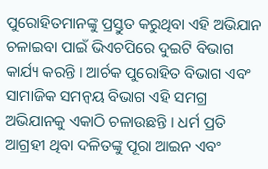ପୁରୋହିତମାନଙ୍କୁ ପ୍ରସ୍ତୁତ କରୁଥିବା ଏହି ଅଭିଯାନ ଚଳାଇବା ପାଇଁ ଭିଏଚପିରେ ଦୁଇଟି ବିଭାଗ କାର୍ଯ୍ୟ କରନ୍ତି । ଆର୍ଚକ ପୁରୋହିତ ବିଭାଗ ଏବଂ ସାମାଜିକ ସମନ୍ୱୟ ବିଭାଗ ଏହି ସମଗ୍ର ଅଭିଯାନକୁ ଏକାଠି ଚଳାଉଛନ୍ତି । ଧର୍ମ ପ୍ରତି ଆଗ୍ରହୀ ଥିବା ଦଳିତଙ୍କୁ ପୂରା ଆଇନ ଏବଂ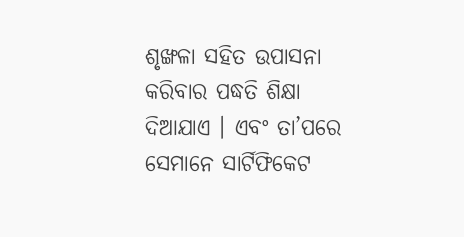ଶୃଙ୍ଖଳା ସହିତ ଉପାସନା କରିବାର ପଦ୍ଧତି ଶିକ୍ଷା ଦିଆଯାଏ । ଏବଂ ତା’ପରେ ସେମାନେ ସାର୍ଟିଫିକେଟ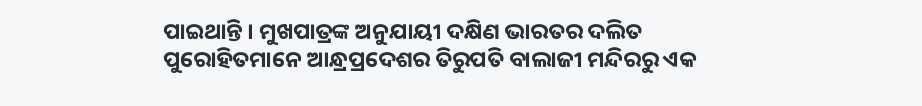ପାଇଥାନ୍ତି । ମୁଖପାତ୍ରଙ୍କ ଅନୁଯାୟୀ ଦକ୍ଷିଣ ଭାରତର ଦଲିତ ପୁରୋହିତମାନେ ଆନ୍ଧ୍ରପ୍ରଦେଶର ତିରୁପତି ବାଲାଜୀ ମନ୍ଦିରରୁ ଏକ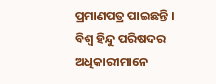ପ୍ରମାଣପତ୍ର ପାଇଛନ୍ତି । ବିଶ୍ୱ ହିନ୍ଦୁ ପରିଷଦର ଅଧିକାରୀମାନେ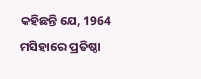କହିଛନ୍ତି ଯେ, 1964 ମସିହାରେ ପ୍ରତିଷ୍ଠା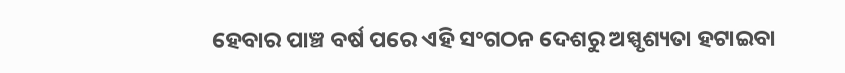ହେବାର ପାଞ୍ଚ ବର୍ଷ ପରେ ଏହି ସଂଗଠନ ଦେଶରୁ ଅସ୍ପୃଶ୍ୟତା ହଟାଇବା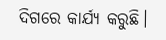ଦିଗରେ କାର୍ଯ୍ୟ କରୁଛି।